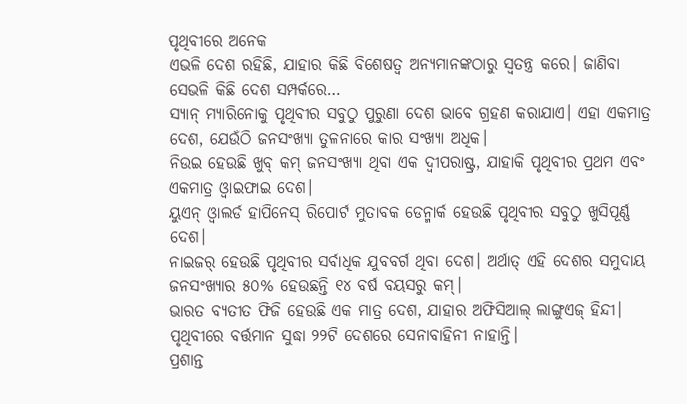ପୃଥିବୀରେ ଅନେକ
ଏଭଳି ଦେଶ ରହିଛି, ଯାହାର କିଛି ବିଶେଷତ୍ୱ ଅନ୍ୟମାନଙ୍କଠାରୁ ସ୍ବତନ୍ତ୍ର କରେ। ଜାଣିବା ସେଭଳି କିଛି ଦେଶ ସମ୍ପର୍କରେ…
ସ୍ୟାନ୍ ମ୍ୟାରିନୋକୁ ପୃଥିବୀର ସବୁଠୁ ପୁରୁଣା ଦେଶ ଭାବେ ଗ୍ରହଣ କରାଯାଏ। ଏହା ଏକମାତ୍ର ଦେଶ, ଯେଉଁଠି ଜନସଂଖ୍ୟା ତୁଳନାରେ କାର ସଂଖ୍ୟା ଅଧିକ।
ନିଉଇ ହେଉଛି ଖୁବ୍ କମ୍ ଜନସଂଖ୍ୟା ଥିବା ଏକ ଦ୍ୱୀପରାଷ୍ଟ୍ର, ଯାହାକି ପୃଥିବୀର ପ୍ରଥମ ଏବଂ ଏକମାତ୍ର ଓ୍ବାଇଫାଇ ଦେଶ।
ୟୁଏନ୍ ଓ୍ବାଲର୍ଡ ହାପିନେସ୍ ରିପୋର୍ଟ ମୁତାବକ ଡେନ୍ମାର୍କ ହେଉଛି ପୃଥିବୀର ସବୁଠୁ ଖୁସିପୂର୍ଣ୍ଣ ଦେଶ।
ନାଇଜର୍ ହେଉଛି ପୃଥିବୀର ସର୍ବାଧିକ ଯୁବବର୍ଗ ଥିବା ଦେଶ। ଅର୍ଥାତ୍ ଏହି ଦେଶର ସମୁଦାୟ ଜନସଂଖ୍ୟାର ୫୦% ହେଉଛନ୍ତି ୧୪ ବର୍ଷ ବୟସରୁ କମ୍।
ଭାରତ ବ୍ୟତୀତ ଫିଜି ହେଉଛି ଏକ ମାତ୍ର ଦେଶ, ଯାହାର ଅଫିସିଆଲ୍ ଲାଙ୍ଗୁଏଜ୍ ହିନ୍ଦୀ।
ପୃଥିବୀରେ ବର୍ତ୍ତମାନ ସୁଦ୍ଧା ୨୨ଟି ଦେଶରେ ସେନାବାହିନୀ ନାହାନ୍ତି।
ପ୍ରଶାନ୍ତ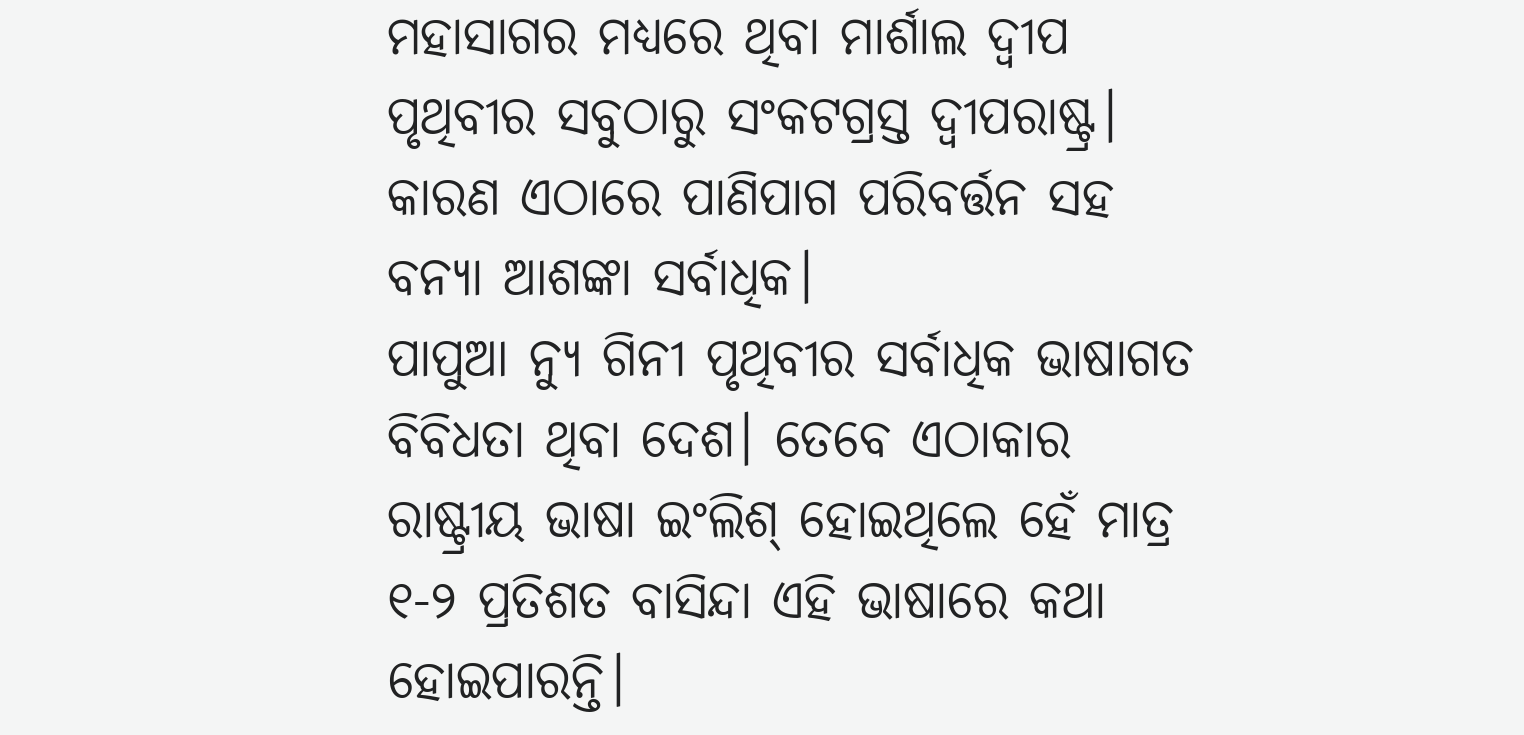ମହାସାଗର ମଧ୍ୟରେ ଥିବା ମାର୍ଶାଲ ଦ୍ୱୀପ ପୃଥିବୀର ସବୁଠାରୁ ସଂକଟଗ୍ରସ୍ତ ଦ୍ୱୀପରାଷ୍ଟ୍ର। କାରଣ ଏଠାରେ ପାଣିପାଗ ପରିବର୍ତ୍ତନ ସହ ବନ୍ୟା ଆଶଙ୍କା ସର୍ବାଧିକ।
ପାପୁଆ ନ୍ୟୁ ଗିନୀ ପୃଥିବୀର ସର୍ବାଧିକ ଭାଷାଗତ ବିବିଧତା ଥିବା ଦେଶ। ତେବେ ଏଠାକାର ରାଷ୍ଟ୍ରୀୟ ଭାଷା ଇଂଲିଶ୍ ହୋଇଥିଲେ ହେଁ ମାତ୍ର ୧-୨ ପ୍ରତିଶତ ବାସିନ୍ଦା ଏହି ଭାଷାରେ କଥା ହୋଇପାରନ୍ତି।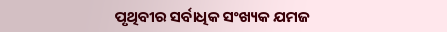ପୃଥିବୀର ସର୍ବାଧିକ ସଂଖ୍ୟକ ଯମଜ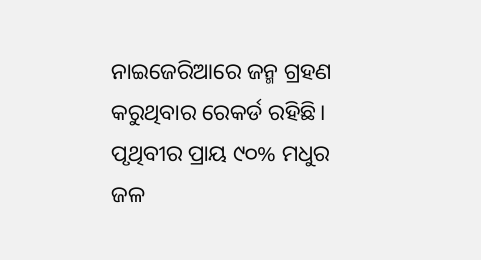ନାଇଜେରିଆରେ ଜନ୍ମ ଗ୍ରହଣ କରୁଥିବାର ରେକର୍ଡ ରହିଛି।
ପୃଥିବୀର ପ୍ରାୟ ୯୦% ମଧୁର ଜଳ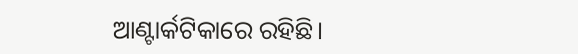ଆଣ୍ଟାର୍କଟିକାରେ ରହିଛି।